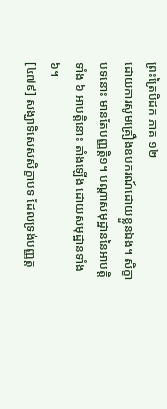ព្រះត្រៃបិដក ភាគ ១២
ដោយការសូមគ្រឿងឧបករណ៍ដោយខ្លួនឯង។ សិក្ខាបទនោះ មានតែបញ្ញត្ដិ១។ បណ្ដាសមុដ្ឋាននៃអាបត្ដិទាំង ៦ អាបត្ដិនោះ តាំងឡើង ដោយសមុដ្ឋានទាំង៦។
[៤៧៩] សង្ឃាទិសេសសិក្ខាបទ ដែលទ្រង់បញ្ញត្ដ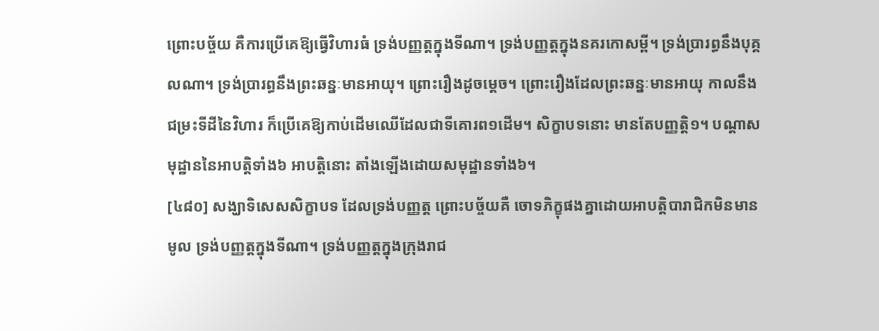ព្រោះបច្ច័យ គឺការប្រើគេឱ្យធ្វើវិហារធំ ទ្រង់បញ្ញត្ដក្នុងទីណា។ ទ្រង់បញ្ញត្ដក្នុងនគរកោសម្ពី។ ទ្រង់ប្រារព្ធនឹងបុគ្គលណា។ ទ្រង់ប្រារព្ធនឹងព្រះឆន្នៈមានអាយុ។ ព្រោះរឿងដូចម្ដេច។ ព្រោះរឿងដែលព្រះឆន្នៈមានអាយុ កាលនឹងជម្រះទីដីនៃវិហារ ក៏ប្រើគេឱ្យកាប់ដើមឈើដែលជាទីគោរព១ដើម។ សិក្ខាបទនោះ មានតែបញ្ញត្ដិ១។ បណ្ដាសមុដ្ឋាននៃអាបត្ដិទាំង៦ អាបត្ដិនោះ តាំងឡើងដោយសមុដ្ឋានទាំង៦។
[៤៨០] សង្ឃាទិសេសសិក្ខាបទ ដែលទ្រង់បញ្ញត្ដ ព្រោះបច្ច័យគឺ ចោទភិក្ខុផងគ្នាដោយអាបត្ដិបារាជិកមិនមានមូល ទ្រង់បញ្ញត្ដក្នុងទីណា។ ទ្រង់បញ្ញត្ដក្នុងក្រុងរាជ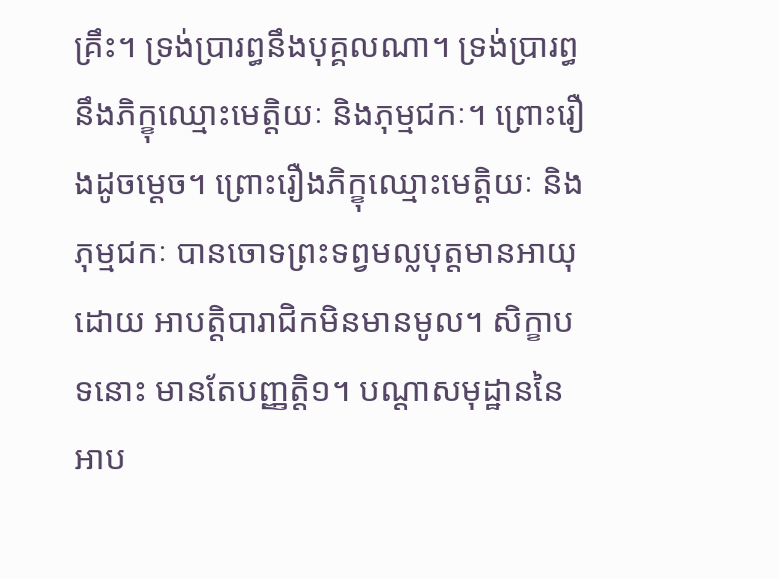គ្រឹះ។ ទ្រង់ប្រារព្ធនឹងបុគ្គលណា។ ទ្រង់ប្រារព្ធ នឹងភិក្ខុឈ្មោះមេត្ដិយៈ និងភុម្មជកៈ។ ព្រោះរឿងដូចម្ដេច។ ព្រោះរឿងភិក្ខុឈ្មោះមេត្ដិយៈ និងភុម្មជកៈ បានចោទព្រះទព្វមល្លបុត្ដមានអាយុ ដោយ អាបត្ដិបារាជិកមិនមានមូល។ សិក្ខាបទនោះ មានតែបញ្ញត្ដិ១។ បណ្ដាសមុដ្ឋាននៃអាប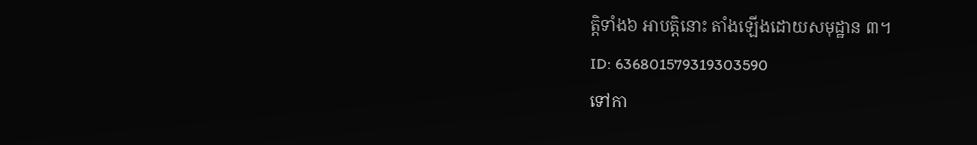ត្ដិទាំង៦ អាបត្ដិនោះ តាំងឡើងដោយសមុដ្ឋាន ៣។
ID: 636801579319303590
ទៅកា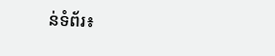ន់ទំព័រ៖